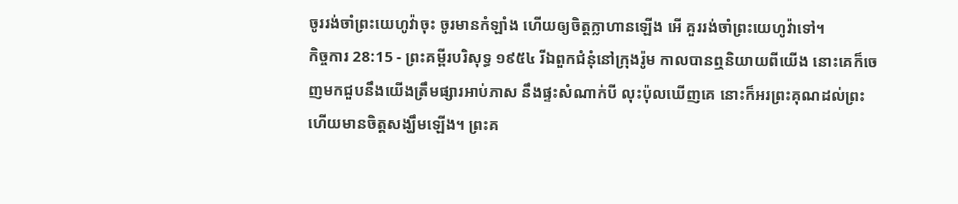ចូររង់ចាំព្រះយេហូវ៉ាចុះ ចូរមានកំឡាំង ហើយឲ្យចិត្តក្លាហានឡើង អើ គួររង់ចាំព្រះយេហូវ៉ាទៅ។
កិច្ចការ 28:15 - ព្រះគម្ពីរបរិសុទ្ធ ១៩៥៤ រីឯពួកជំនុំនៅក្រុងរ៉ូម កាលបានឮនិយាយពីយើង នោះគេក៏ចេញមកជួបនឹងយើងត្រឹមផ្សារអាប់ភាស នឹងផ្ទះសំណាក់បី លុះប៉ុលឃើញគេ នោះក៏អរព្រះគុណដល់ព្រះ ហើយមានចិត្តសង្ឃឹមឡើង។ ព្រះគ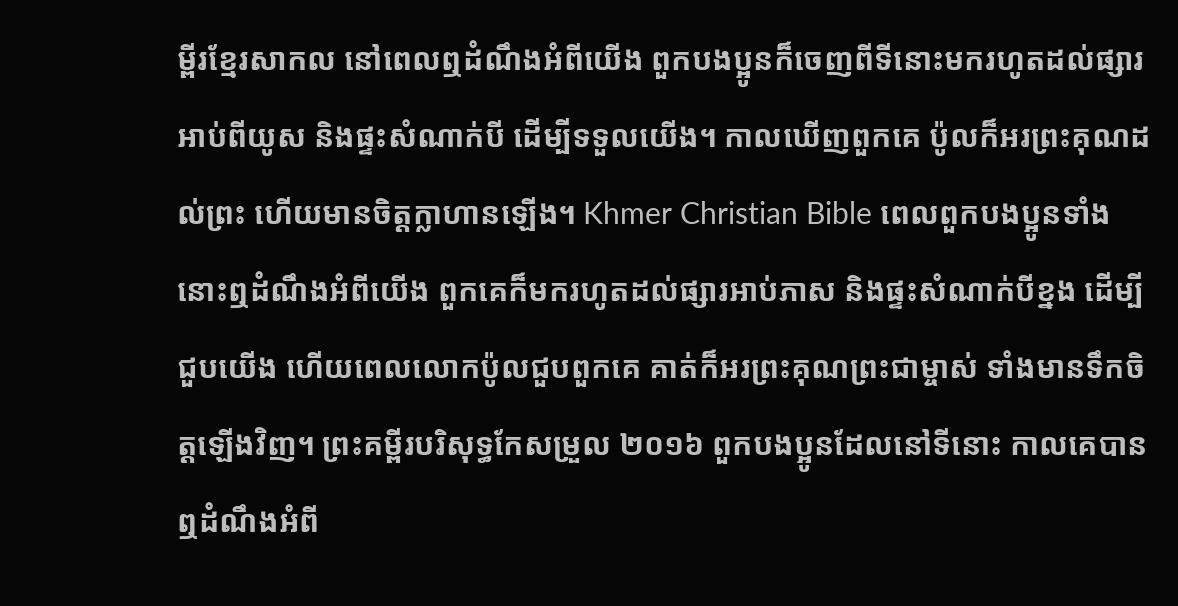ម្ពីរខ្មែរសាកល នៅពេលឮដំណឹងអំពីយើង ពួកបងប្អូនក៏ចេញពីទីនោះមករហូតដល់ផ្សារអាប់ពីយូស និងផ្ទះសំណាក់បី ដើម្បីទទួលយើង។ កាលឃើញពួកគេ ប៉ូលក៏អរព្រះគុណដល់ព្រះ ហើយមានចិត្តក្លាហានឡើង។ Khmer Christian Bible ពេលពួកបងប្អូនទាំងនោះឮដំណឹងអំពីយើង ពួកគេក៏មករហូតដល់ផ្សារអាប់ភាស និងផ្ទះសំណាក់បីខ្នង ដើម្បីជួបយើង ហើយពេលលោកប៉ូលជួបពួកគេ គាត់ក៏អរព្រះគុណព្រះជាម្ចាស់ ទាំងមានទឹកចិត្ដឡើងវិញ។ ព្រះគម្ពីរបរិសុទ្ធកែសម្រួល ២០១៦ ពួកបងប្អូនដែលនៅទីនោះ កាលគេបានឮដំណឹងអំពី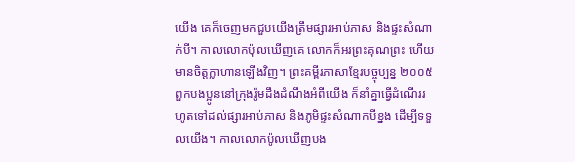យើង គេក៏ចេញមកជួបយើងត្រឹមផ្សារអាប់ភាស និងផ្ទះសំណាក់បី។ កាលលោកប៉ុលឃើញគេ លោកក៏អរព្រះគុណព្រះ ហើយមានចិត្តក្លាហានឡើងវិញ។ ព្រះគម្ពីរភាសាខ្មែរបច្ចុប្បន្ន ២០០៥ ពួកបងប្អូននៅក្រុងរ៉ូមដឹងដំណឹងអំពីយើង ក៏នាំគ្នាធ្វើដំណើររហូតទៅដល់ផ្សារអាប់ភាស និងភូមិផ្ទះសំណាកបីខ្នង ដើម្បីទទួលយើង។ កាលលោកប៉ូលឃើញបង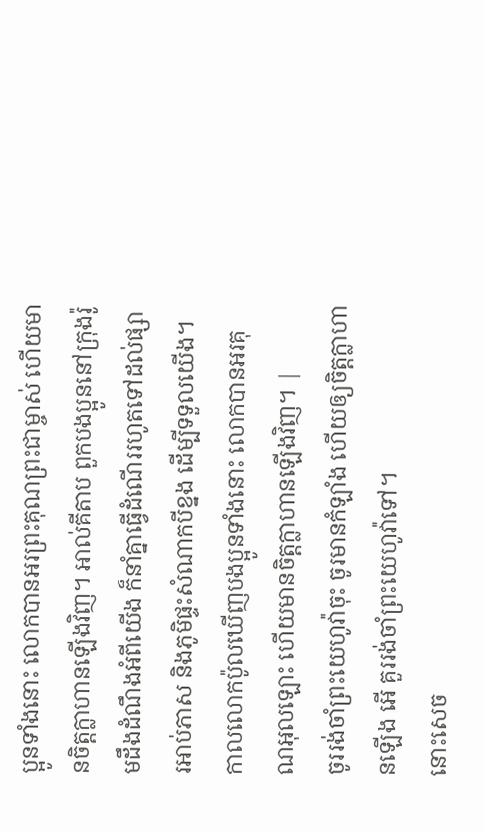ប្អូនទាំងនោះ លោកបានអរព្រះគុណព្រះជាម្ចាស់ ហើយមានចិត្តក្លាហានឡើងវិញ។ អាល់គីតាប ពួកបងប្អូននៅក្រុងរ៉ូមដឹងដំណឹងអំពីយើង ក៏នាំគ្នាធ្វើដំណើររហូតទៅដល់ផ្សារអាប់ភាស និងភូមិផ្ទះសំណាកបីខ្នង ដើម្បីទទួលយើង។ កាលលោកប៉ូលឃើញបងប្អូនទាំងនោះ លោកបានអរគុណអុលឡោះ ហើយមានចិត្ដក្លាហានឡើងវិញ។ |
ចូររង់ចាំព្រះយេហូវ៉ាចុះ ចូរមានកំឡាំង ហើយឲ្យចិត្តក្លាហានឡើង អើ គួររង់ចាំព្រះយេហូវ៉ាទៅ។
នោះសេច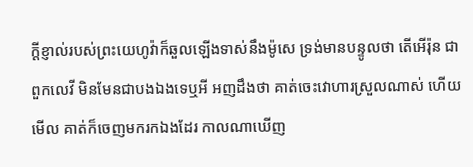ក្ដីខ្ញាល់របស់ព្រះយេហូវ៉ាក៏ឆួលឡើងទាស់នឹងម៉ូសេ ទ្រង់មានបន្ទូលថា តើអើរ៉ុន ជាពួកលេវី មិនមែនជាបងឯងទេឬអី អញដឹងថា គាត់ចេះវោហារស្រួលណាស់ ហើយមើល គាត់ក៏ចេញមករកឯងដែរ កាលណាឃើញ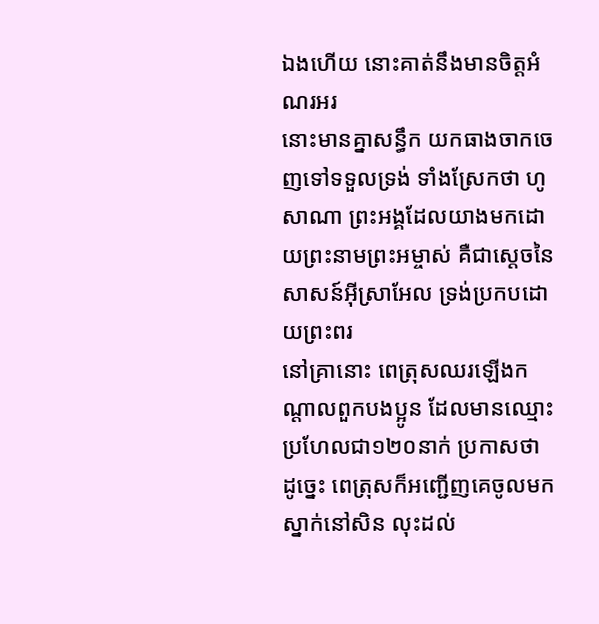ឯងហើយ នោះគាត់នឹងមានចិត្តអំណរអរ
នោះមានគ្នាសន្ធឹក យកធាងចាកចេញទៅទទួលទ្រង់ ទាំងស្រែកថា ហូសាណា ព្រះអង្គដែលយាងមកដោយព្រះនាមព្រះអម្ចាស់ គឺជាស្តេចនៃសាសន៍អ៊ីស្រាអែល ទ្រង់ប្រកបដោយព្រះពរ
នៅគ្រានោះ ពេត្រុសឈរឡើងកណ្តាលពួកបងប្អូន ដែលមានឈ្មោះប្រហែលជា១២០នាក់ ប្រកាសថា
ដូច្នេះ ពេត្រុសក៏អញ្ជើញគេចូលមកស្នាក់នៅសិន លុះដល់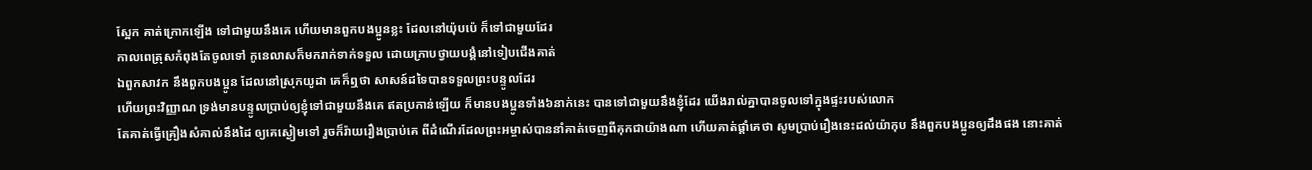ស្អែក គាត់ក្រោកឡើង ទៅជាមួយនឹងគេ ហើយមានពួកបងប្អូនខ្លះ ដែលនៅយ៉ុបប៉េ ក៏ទៅជាមួយដែរ
កាលពេត្រុសកំពុងតែចូលទៅ កូនេលាសក៏មករាក់ទាក់ទទួល ដោយក្រាបថ្វាយបង្គំនៅទៀបជើងគាត់
ឯពួកសាវក នឹងពួកបងប្អូន ដែលនៅស្រុកយូដា គេក៏ឮថា សាសន៍ដទៃបានទទួលព្រះបន្ទូលដែរ
ហើយព្រះវិញ្ញាណ ទ្រង់មានបន្ទូលប្រាប់ឲ្យខ្ញុំទៅជាមួយនឹងគេ ឥតប្រកាន់ឡើយ ក៏មានបងប្អូនទាំង៦នាក់នេះ បានទៅជាមួយនឹងខ្ញុំដែរ យើងរាល់គ្នាបានចូលទៅក្នុងផ្ទះរបស់លោក
តែគាត់ធ្វើគ្រឿងសំគាល់នឹងដៃ ឲ្យគេស្ងៀមទៅ រួចក៏រ៉ាយរឿងប្រាប់គេ ពីដំណើរដែលព្រះអម្ចាស់បាននាំគាត់ចេញពីគុកជាយ៉ាងណា ហើយគាត់ផ្តាំគេថា សូមប្រាប់រឿងនេះដល់យ៉ាកុប នឹងពួកបងប្អូនឲ្យដឹងផង នោះគាត់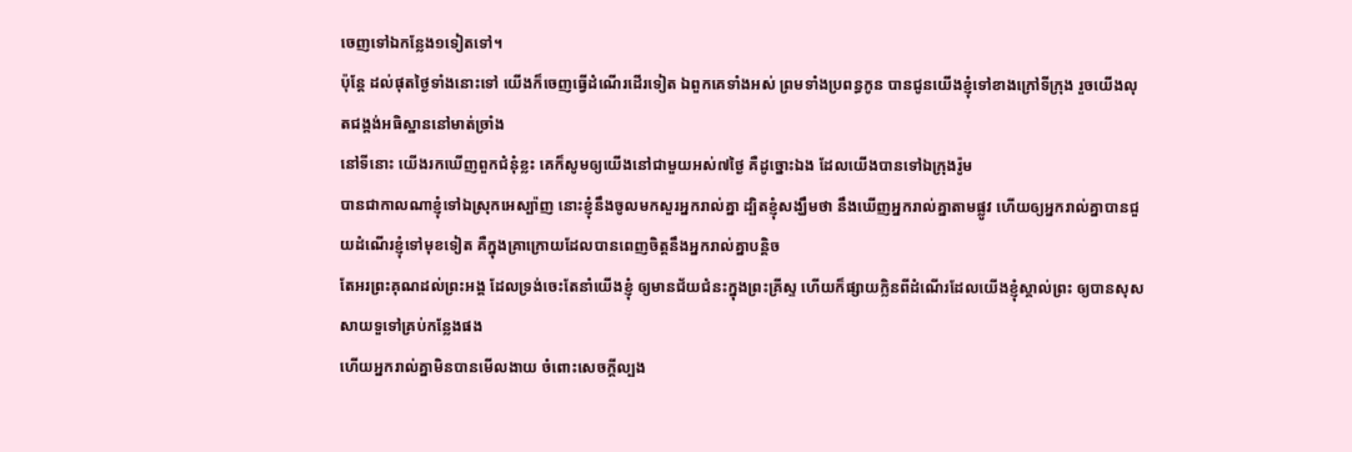ចេញទៅឯកន្លែង១ទៀតទៅ។
ប៉ុន្តែ ដល់ផុតថ្ងៃទាំងនោះទៅ យើងក៏ចេញធ្វើដំណើរដើរទៀត ឯពួកគេទាំងអស់ ព្រមទាំងប្រពន្ធកូន បានជូនយើងខ្ញុំទៅខាងក្រៅទីក្រុង រួចយើងលុតជង្គង់អធិស្ឋាននៅមាត់ច្រាំង
នៅទីនោះ យើងរកឃើញពួកជំនុំខ្លះ គេក៏សូមឲ្យយើងនៅជាមួយអស់៧ថ្ងៃ គឺដូច្នោះឯង ដែលយើងបានទៅឯក្រុងរ៉ូម
បានជាកាលណាខ្ញុំទៅឯស្រុកអេស្ប៉ាញ នោះខ្ញុំនឹងចូលមកសួរអ្នករាល់គ្នា ដ្បិតខ្ញុំសង្ឃឹមថា នឹងឃើញអ្នករាល់គ្នាតាមផ្លូវ ហើយឲ្យអ្នករាល់គ្នាបានជួយដំណើរខ្ញុំទៅមុខទៀត គឺក្នុងគ្រាក្រោយដែលបានពេញចិត្តនឹងអ្នករាល់គ្នាបន្តិច
តែអរព្រះគុណដល់ព្រះអង្គ ដែលទ្រង់ចេះតែនាំយើងខ្ញុំ ឲ្យមានជ័យជំនះក្នុងព្រះគ្រីស្ទ ហើយក៏ផ្សាយក្លិនពីដំណើរដែលយើងខ្ញុំស្គាល់ព្រះ ឲ្យបានសុសសាយទួទៅគ្រប់កន្លែងផង
ហើយអ្នករាល់គ្នាមិនបានមើលងាយ ចំពោះសេចក្ដីល្បង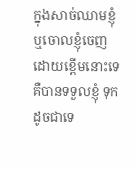ក្នុងសាច់ឈាមខ្ញុំ ឬចោលខ្ញុំចេញ ដោយខ្ពើមនោះទេ គឺបានទទួលខ្ញុំ ទុកដូចជាទេ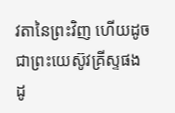វតានៃព្រះវិញ ហើយដូចជាព្រះយេស៊ូវគ្រីស្ទផង
ដូ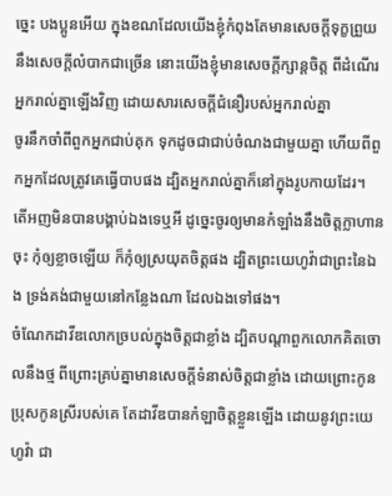ច្នេះ បងប្អូនអើយ ក្នុងខណដែលយើងខ្ញុំកំពុងតែមានសេចក្ដីទុក្ខព្រួយ នឹងសេចក្ដីលំបាកជាច្រើន នោះយើងខ្ញុំមានសេចក្ដីក្សាន្តចិត្ត ពីដំណើរអ្នករាល់គ្នាឡើងវិញ ដោយសារសេចក្ដីជំនឿរបស់អ្នករាល់គ្នា
ចូរនឹកចាំពីពួកអ្នកជាប់គុក ទុកដូចជាជាប់ចំណងជាមួយគ្នា ហើយពីពួកអ្នកដែលត្រូវគេធ្វើបាបផង ដ្បិតអ្នករាល់គ្នាក៏នៅក្នុងរូបកាយដែរ។
តើអញមិនបានបង្គាប់ឯងទេឬអី ដូច្នេះចូរឲ្យមានកំឡាំងនឹងចិត្តក្លាហានចុះ កុំឲ្យខ្លាចឡើយ ក៏កុំឲ្យស្រយុតចិត្តផង ដ្បិតព្រះយេហូវ៉ាជាព្រះនៃឯង ទ្រង់គង់ជាមួយនៅកន្លែងណា ដែលឯងទៅផង។
ចំណែកដាវីឌលោកច្របល់ក្នុងចិត្តជាខ្លាំង ដ្បិតបណ្តាពួកលោកគិតចោលនឹងថ្ម ពីព្រោះគ្រប់គ្នាមានសេចក្ដីទំនាស់ចិត្តជាខ្លាំង ដោយព្រោះកូនប្រុសកូនស្រីរបស់គេ តែដាវីឌបានកំឡាចិត្តខ្លួនឡើង ដោយនូវព្រះយេហូវ៉ា ជា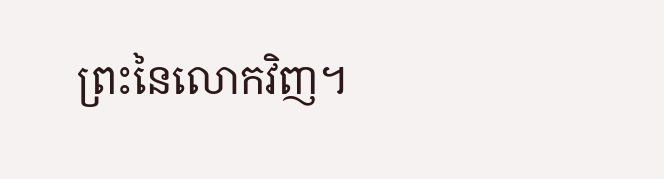ព្រះនៃលោកវិញ។